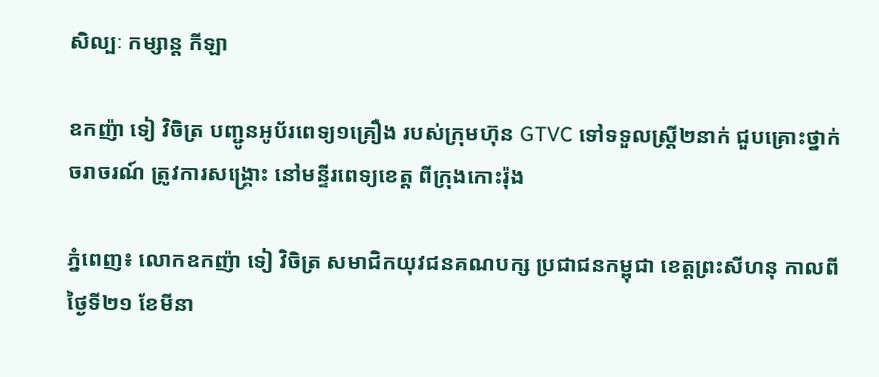សិល្បៈ កម្សាន្ត កីឡា

ឧកញ៉ា ទៀ វិចិត្រ បញ្ជូនអូប័រពេទ្យ១គ្រឿង របស់ក្រុមហ៊ុន GTVC ទៅទទួលស្ត្រី២នាក់ ជួបគ្រោះថ្នាក់ចរាចរណ៍ ត្រូវការសង្គ្រោះ នៅមន្ទីរពេទ្យខេត្ត ពីក្រុងកោះរ៉ុង

ភ្នំពេញ៖ លោកឧកញ៉ា ទៀ វិចិត្រ សមាជិកយុវជនគណបក្ស ប្រជាជនកម្ពុជា ខេត្តព្រះសីហនុ កាលពីថ្ងៃទី២១ ខែមីនា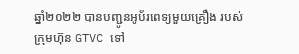ឆ្នាំ២០២២ បានបញ្ជូនអូប័រពេទ្យមួយគ្រឿង របស់ក្រុមហ៊ុន GTVC ទៅ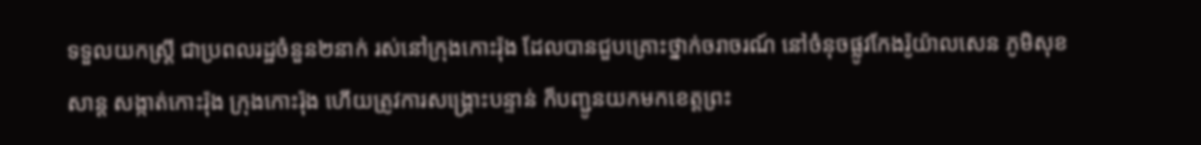ទទួលយកស្ត្រី ជាប្រពលរដ្ឋចំនួន២នាក់ រស់នៅក្រុងកោះរ៉ុង ដែលបានជួបគ្រោះថ្នាក់ចរាចរណ៍ នៅចំនុចផ្លូវកែងរ៉ូយ៉ាលសេន ភូមិសុខសាន្ត សង្កាត់កោះរ៉ុង ក្រុងកោះរ៉ុង ហើយត្រូវការសង្គ្រោះបន្ទាន់ ក៏បញ្ជូនយកមកខេត្តព្រះ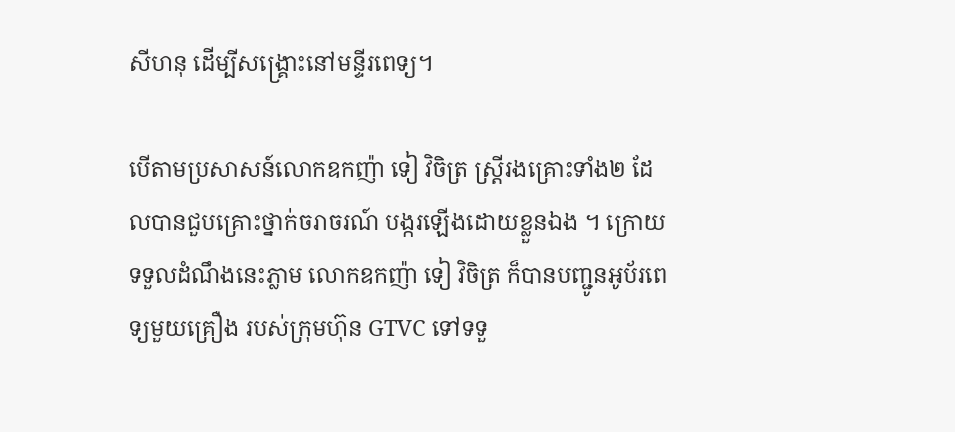សីហនុ ដើម្បីសង្គ្រោះនៅមន្ទីរពេទ្យ។

បើតាមប្រសាសន៍លោកឧកញ៉ា ទៀ វិចិត្រ ស្ត្រីរងគ្រោះទាំង២ ដែលបានជួបគ្រោះថ្នាក់ចរាចរណ៍ បង្ករឡើងដោយខ្លួនឯង ។ ក្រោយទទួលដំណឹងនេះភ្លាម លោកឧកញ៉ា ទៀ វិចិត្រ ក៏បានបញ្ជូនអូប័រពេទ្យមួយគ្រឿង របស់ក្រុមហ៊ុន GTVC ទៅទទួ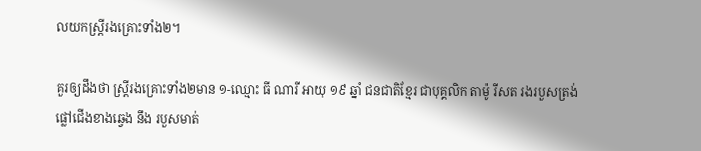លយកស្រ្តីរងគ្រោះទាំង២។

គួរឲ្យដឹងថា ស្រ្តីរងគ្រោះទាំង២មាន ១-ឈ្មោះ ធី ណារី អាយុ ១៩ ឆ្នាំ ជនជាតិខ្មែរ ជាបុគ្គលិក តាម៉ូ រីសត រងរបួសត្រង់ ផ្លៅជើងខាងឆ្វេង នឹង របួសមាត់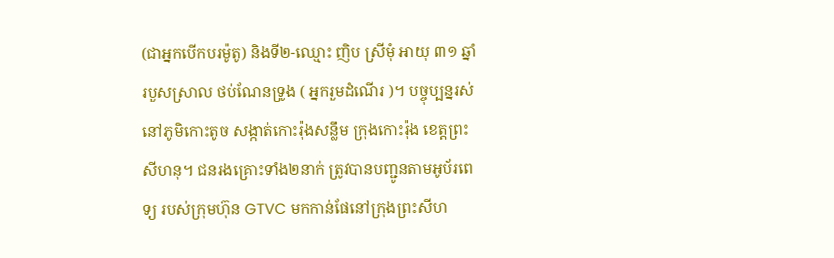(ជាអ្នកបើកបរម៉ូតូ) និងទី២-ឈ្មោះ ញិប ស្រីមុំ អាយុ ៣១ ឆ្នាំ របួសស្រាល ថប់ណែនទ្រូង ( អ្នករួមដំណើរ )។ បច្ចុប្បន្នរស់នៅភូមិកោះតូច សង្កាត់កោះរ៉ុងសន្លឹម ក្រុងកោះរ៉ុង ខេត្តព្រះសីហនុ។ ជនរងគ្រោះទាំង២នាក់ ត្រូវបានបញ្ជូនតាមអូប័រពេទ្យ របស់ក្រុមហ៊ុន GTVC មកកាន់ផែនៅក្រុងព្រះសីហ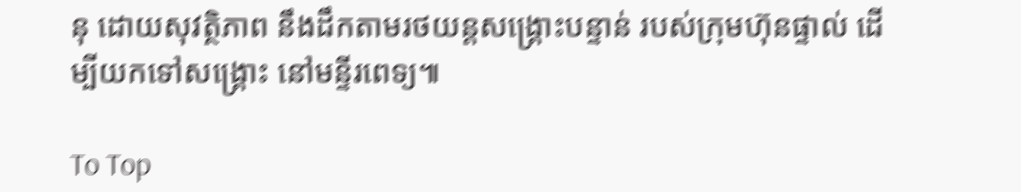នុ ដោយសុវត្ថិភាព នឹងដឹកតាមរថយន្តសង្គ្រោះបន្ទាន់ របស់ក្រុមហ៊ុនផ្ទាល់ ដើម្បីយកទៅសង្គ្រោះ នៅមន្ទីរពេទ្យ៕

To Top